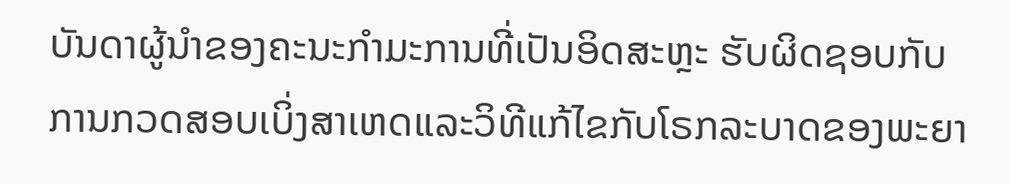ບັນດາຜູ້ນຳຂອງຄະນະກຳມະການທີ່ເປັນອິດສະຫຼະ ຮັບຜິດຊອບກັບການກວດສອບເບິ່ງສາເຫດແລະວິທີແກ້ໄຂກັບໂຣກລະບາດຂອງພະຍາ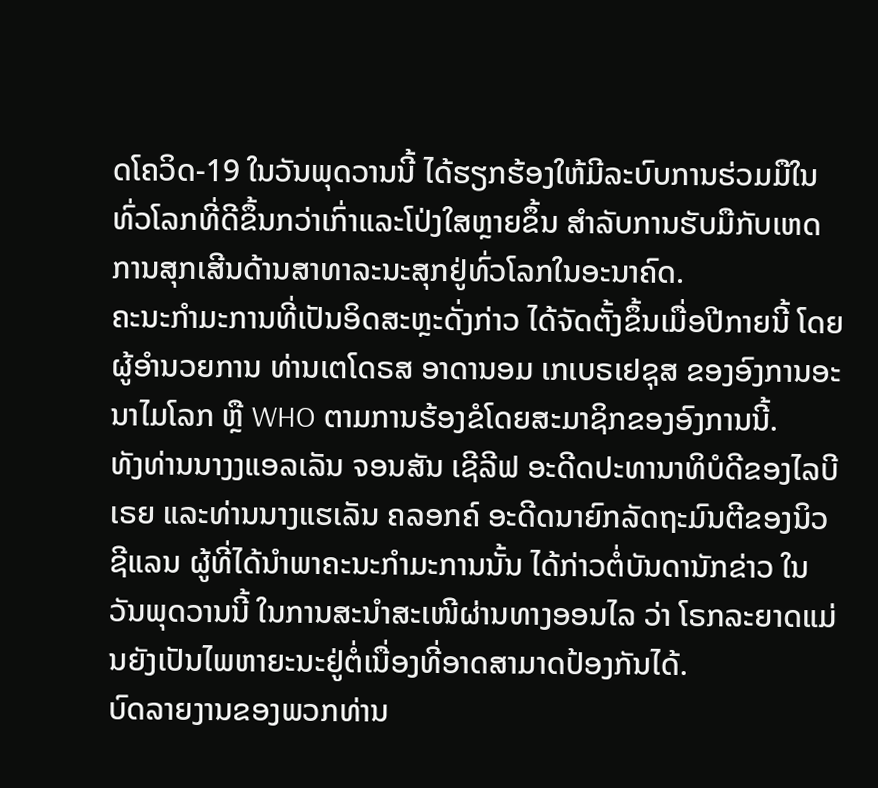ດໂຄວິດ-19 ໃນວັນພຸດວານນີ້ ໄດ້ຮຽກຮ້ອງໃຫ້ມີລະບົບການຮ່ວມມືໃນທົ່ວໂລກທີ່ດີຂຶ້ນກວ່າເກົ່າແລະໂປ່ງໃສຫຼາຍຂຶ້ນ ສຳລັບການຮັບມືກັບເຫດການສຸກເສີນດ້ານສາທາລະນະສຸກຢູ່ທົ່ວໂລກໃນອະນາຄົດ.
ຄະນະກຳມະການທີ່ເປັນອິດສະຫຼະດັ່ງກ່າວ ໄດ້ຈັດຕັ້ງຂຶ້ນເມື່ອປີກາຍນີ້ ໂດຍຜູ້ອຳນວຍການ ທ່ານເຕໂດຣສ ອາດານອມ ເກເບຣເຢຊຸສ ຂອງອົງການອະນາໄມໂລກ ຫຼື WHO ຕາມການຮ້ອງຂໍໂດຍສະມາຊິກຂອງອົງການນີ້.
ທັງທ່ານນາງງແອລເລັນ ຈອນສັນ ເຊີລີຟ ອະດີດປະທານາທິບໍດີຂອງໄລບີເຣຍ ແລະທ່ານນາງແຮເລັນ ຄລອກຄ໌ ອະດີດນາຍົກລັດຖະມົນຕີຂອງນິວຊີແລນ ຜູ້ທີ່ໄດ້ນຳພາຄະນະກຳມະການນັ້ນ ໄດ້ກ່າວຕໍ່ບັນດານັກຂ່າວ ໃນວັນພຸດວານນີ້ ໃນການສະນຳສະເໜີຜ່ານທາງອອນໄລ ວ່າ ໂຣກລະຍາດແມ່ນຍັງເປັນໄພຫາຍະນະຢູ່ຕໍ່ເນື່ອງທີ່ອາດສາມາດປ້ອງກັນໄດ້.
ບົດລາຍງານຂອງພວກທ່ານ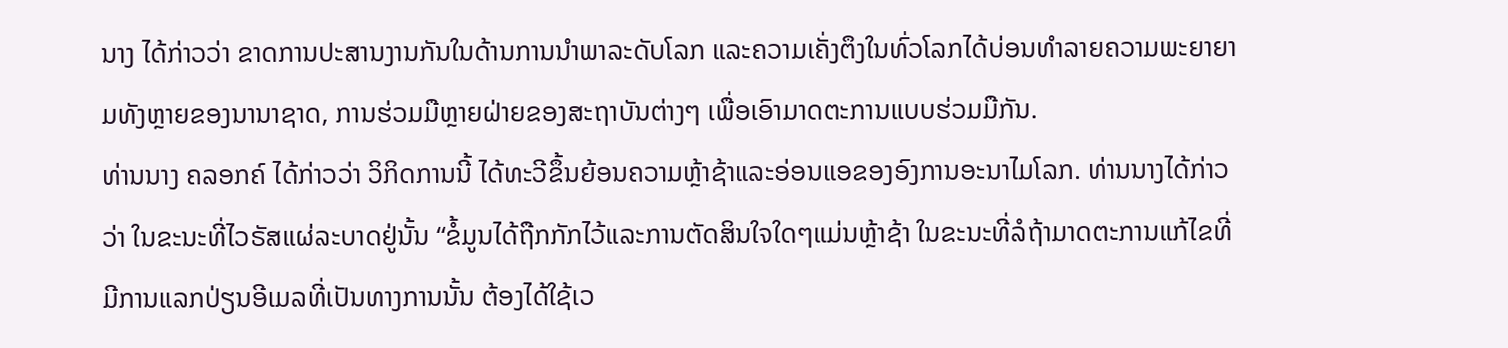ນາງ ໄດ້ກ່າວວ່າ ຂາດການປະສານງານກັນໃນດ້ານການນຳພາລະດັບໂລກ ແລະຄວາມເຄັ່ງຕຶງໃນທົ່ວໂລກໄດ້ບ່ອນທຳລາຍຄວາມພະຍາຍາມທັງຫຼາຍຂອງນານາຊາດ, ການຮ່ວມມືຫຼາຍຝ່າຍຂອງສະຖາບັນຕ່າງໆ ເພື່ອເອົາມາດຕະການແບບຮ່ວມມືກັນ.
ທ່ານນາງ ຄລອກຄ໌ ໄດ້ກ່າວວ່າ ວິກິດການນີ້ ໄດ້ທະວີຂຶ້ນຍ້ອນຄວາມຫຼ້າຊ້າແລະອ່ອນແອຂອງອົງການອະນາໄມໂລກ. ທ່ານນາງໄດ້ກ່າວວ່າ ໃນຂະນະທີ່ໄວຣັສແຜ່ລະບາດຢູ່ນັ້ນ “ຂໍ້ມູນໄດ້ຖືກກັກໄວ້ແລະການຕັດສິນໃຈໃດໆແມ່ນຫຼ້າຊ້າ ໃນຂະນະທີ່ລໍຖ້າມາດຕະການແກ້ໄຂທີ່ມີການແລກປ່ຽນອີເມລທີ່ເປັນທາງການນັ້ນ ຕ້ອງໄດ້ໃຊ້ເວ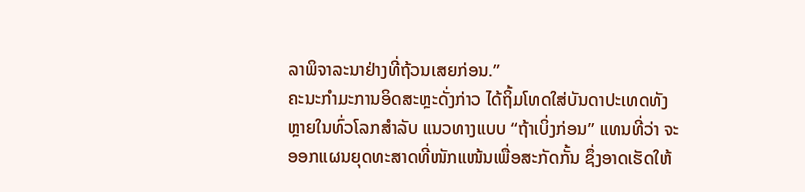ລາພິຈາລະນາຢ່າງທີ່ຖ້ວນເສຍກ່ອນ.”
ຄະນະກຳມະການອິດສະຫຼະດັ່ງກ່າວ ໄດ້ຖິ້ມໂທດໃສ່ບັນດາປະເທດທັງຫຼາຍໃນທົ່ວໂລກສຳລັບ ແນວທາງແບບ “ຖ້າເບິ່ງກ່ອນ” ແທນທີ່ວ່າ ຈະອອກແຜນຍຸດທະສາດທີ່ໜັກແໜ້ນເພື່ອສະກັດກັ້ນ ຊຶ່ງອາດເຮັດໃຫ້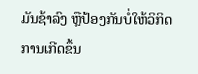ມັນຊ້າລົງ ຫຼືປ້ອງກັນບໍ່ໃຫ້ວິກິດການເກີດຂຶ້ນ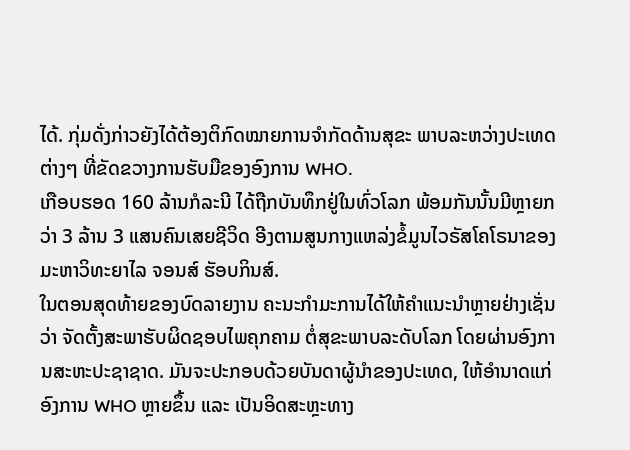ໄດ້. ກຸ່ມດັ່ງກ່າວຍັງໄດ້ຕ້ອງຕິກົດໝາຍການຈຳກັດດ້ານສຸຂະ ພາບລະຫວ່າງປະເທດຕ່າງໆ ທີ່ຂັດຂວາງການຮັບມືຂອງອົງການ WHO.
ເກືອບຮອດ 160 ລ້ານກໍລະນີ ໄດ້ຖືກບັນທຶກຢູ່ໃນທົ່ວໂລກ ພ້ອມກັນນັ້ນມີຫຼາຍກວ່າ 3 ລ້ານ 3 ແສນຄົນເສຍຊີວິດ ອີງຕາມສູນກາງແຫລ່ງຂໍ້ມູນໄວຣັສໂຄໂຣນາຂອງມະຫາວິທະຍາໄລ ຈອນສ໌ ຮັອບກິນສ໌.
ໃນຕອນສຸດທ້າຍຂອງບົດລາຍງານ ຄະນະກຳມະການໄດ້ໃຫ້ຄຳແນະນຳຫຼາຍຢ່າງເຊັ່ນວ່າ ຈັດຕັ້ງສະພາຮັບຜິດຊອບໄພຄຸກຄາມ ຕໍ່ສຸຂະພາບລະດັບໂລກ ໂດຍຜ່ານອົງການສະຫະປະຊາຊາດ. ມັນຈະປະກອບດ້ວຍບັນດາຜູ້ນຳຂອງປະເທດ, ໃຫ້ອຳນາດແກ່ອົງການ WHO ຫຼາຍຂຶ້ນ ແລະ ເປັນອິດສະຫຼະທາງ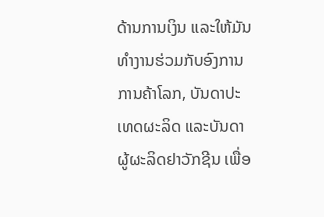ດ້ານການເງິນ ແລະໃຫ້ມັນທຳງານຮ່ວມກັບອົງການການຄ້າໂລກ, ບັນດາປະ ເທດຜະລິດ ແລະບັນດາຜູ້ຜະລິດຢາວັກຊີນ ເພື່ອ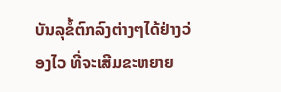ບັນລຸຂໍ້ຕົກລົງຕ່າງໆໄດ້ຢ່າງວ່ອງໄວ ທີ່ຈະເສີມຂະຫຍາຍ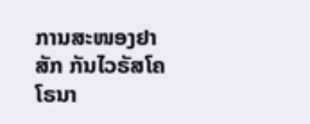ການສະໜອງຢາສັກ ກັນໄວຣັສໂຄໂຣນາ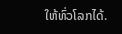ໃຫ້ທົ່ວໂລກໄດ້.